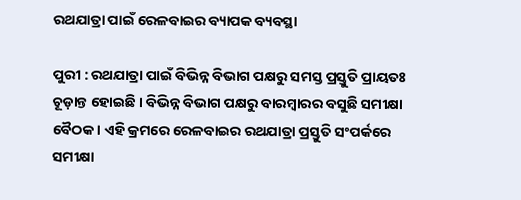ରଥଯାତ୍ରା ପାଇଁ ରେଳବାଇର ବ୍ୟାପକ ବ୍ୟବସ୍ଥା

ପୁରୀ : ରଥଯାତ୍ରା ପାଇଁ ବିଭିନ୍ନ ବିଭାଗ ପକ୍ଷରୁ ସମସ୍ତ ପ୍ରସ୍ତୁତି ପ୍ରାୟତଃ ଚୂଡ଼ାନ୍ତ ହୋଇଛି । ବିଭିନ୍ନ ବିଭାଗ ପକ୍ଷରୁ ବାରମ୍ବାରର ବସୁଛି ସମୀକ୍ଷା ବୈଠକ । ଏହି କ୍ରମରେ ରେଳବାଇର ରଥଯାତ୍ରା ପ୍ରସ୍ତୁତି ସଂପର୍କରେ ସମୀକ୍ଷା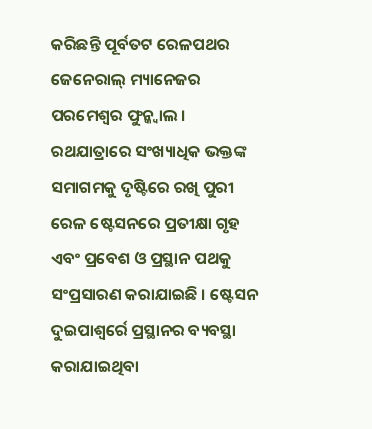କରିଛନ୍ତି ପୂର୍ବତଟ ରେଳପଥର ଜେନେରାଲ୍ ମ୍ୟାନେଜର ପରମେଶ୍ୱର ଫୁନ୍କ୍ୱାଲ । ରଥଯାତ୍ରାରେ ସଂଖ୍ୟାଧିକ ଭକ୍ତଙ୍କ ସମାଗମକୁ ଦୃଷ୍ଟିରେ ରଖି ପୁରୀ ରେଳ ଷ୍ଟେସନରେ ପ୍ରତୀକ୍ଷା ଗୃହ ଏବଂ ପ୍ରବେଶ ଓ ପ୍ରସ୍ଥାନ ପଥକୁ ସଂପ୍ରସାରଣ କରାଯାଇଛି । ଷ୍ଟେସନ ଦୁଇପାଶ୍ୱର୍ରେ ପ୍ରସ୍ଥାନର ବ୍ୟବସ୍ଥା କରାଯାଇଥିବା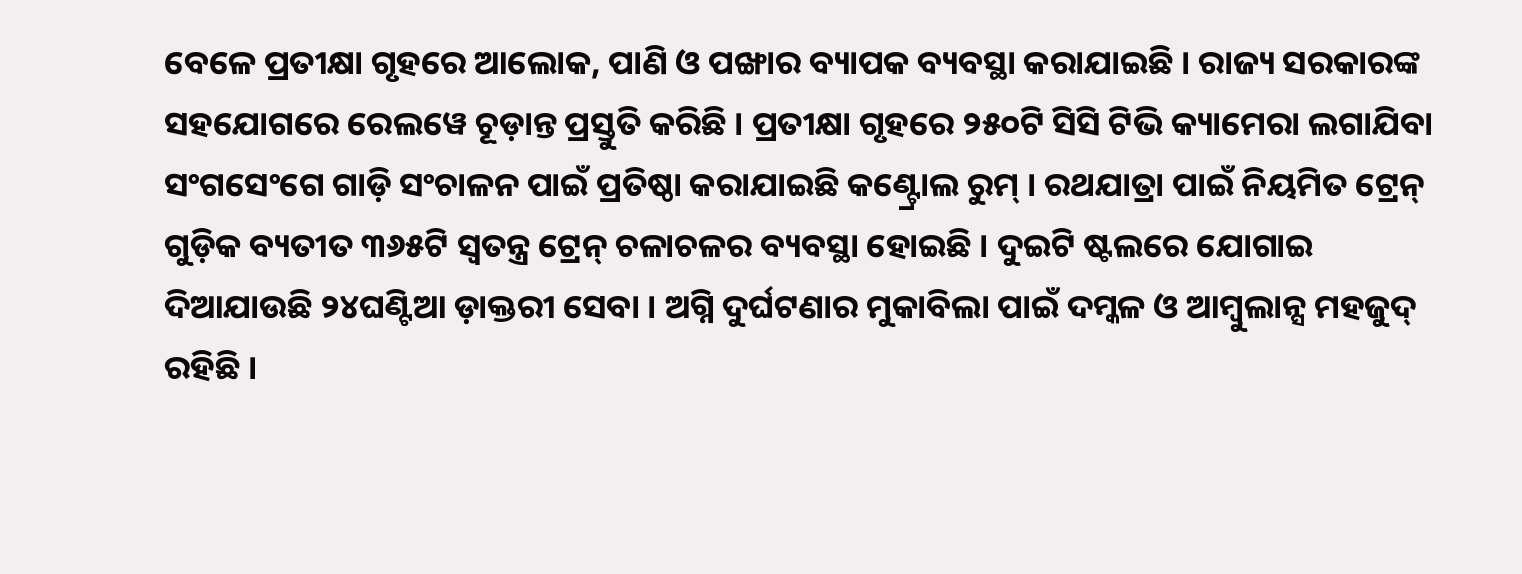ବେଳେ ପ୍ରତୀକ୍ଷା ଗୃହରେ ଆଲୋକ, ପାଣି ଓ ପଙ୍ଖାର ବ୍ୟାପକ ବ୍ୟବସ୍ଥା କରାଯାଇଛି । ରାଜ୍ୟ ସରକାରଙ୍କ ସହଯୋଗରେ ରେଲୱେ ଚୂଡ଼ାନ୍ତ ପ୍ରସ୍ତୁତି କରିଛି । ପ୍ରତୀକ୍ଷା ଗୃହରେ ୨୫୦ଟି ସିସି ଟିଭି କ୍ୟାମେରା ଲଗାଯିବା ସଂଗସେଂଗେ ଗାଡ଼ି ସଂଚାଳନ ପାଇଁ ପ୍ରତିଷ୍ଠା କରାଯାଇଛି କଣ୍ଟ୍ରୋଲ ରୁମ୍ । ରଥଯାତ୍ରା ପାଇଁ ନିୟମିତ ଟ୍ରେନ୍ ଗୁଡ଼ିକ ବ୍ୟତୀତ ୩୬୫ଟି ସ୍ୱତନ୍ତ୍ର ଟ୍ରେନ୍ ଚଳାଚଳର ବ୍ୟବସ୍ଥା ହୋଇଛି । ଦୁଇଟି ଷ୍ଟଲରେ ଯୋଗାଇ ଦିଆଯାଉଛି ୨୪ଘଣ୍ଟିଆ ଡ଼ାକ୍ତରୀ ସେବା । ଅଗ୍ନି ଦୁର୍ଘଟଣାର ମୁକାବିଲା ପାଇଁ ଦମ୍କଳ ଓ ଆମ୍ବୁଲାନ୍ସ ମହଜୁଦ୍ ରହିଛି ।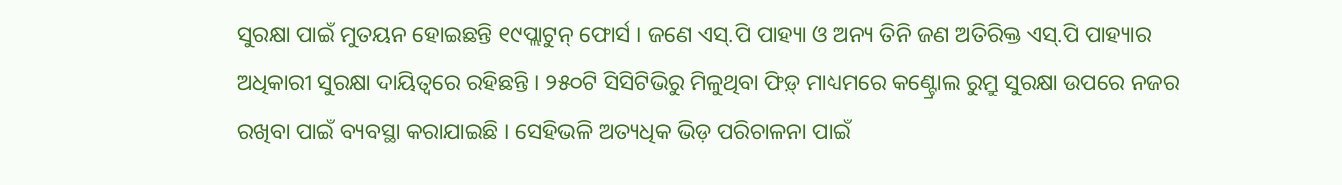ସୁରକ୍ଷା ପାଇଁ ମୁତୟନ ହୋଇଛନ୍ତି ୧୯ପ୍ଲାଟୁନ୍ ଫୋର୍ସ । ଜଣେ ଏସ୍.ପି ପାହ୍ୟା ଓ ଅନ୍ୟ ତିନି ଜଣ ଅତିରିକ୍ତ ଏସ୍.ପି ପାହ୍ୟାର ଅଧିକାରୀ ସୁରକ୍ଷା ଦାୟିତ୍ୱରେ ରହିଛନ୍ତି । ୨୫୦ଟି ସିସିଟିଭିରୁ ମିଳୁଥିବା ଫିଡ଼୍ ମାଧ୍ୟମରେ କଣ୍ଟ୍ରୋଲ ରୁମ୍ରୁ ସୁରକ୍ଷା ଉପରେ ନଜର ରଖିବା ପାଇଁ ବ୍ୟବସ୍ଥା କରାଯାଇଛି । ସେହିଭଳି ଅତ୍ୟଧିକ ଭିଡ଼ ପରିଚାଳନା ପାଇଁ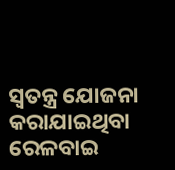ସ୍ୱତନ୍ତ୍ର ଯୋଜନା କରାଯାଇଥିବା ରେଳବାଇ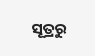ସୂତ୍ରରୁ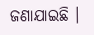ଜଣାଯାଇଛି ।